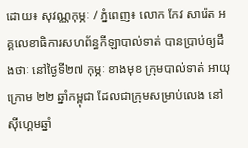ដោយ៖ សុវណ្ណកុម្ភៈ / ភ្នំពេញ៖ លោក កែវ សារ៉េត អគ្គលេខាធិការសហព័ន្ធកីឡាបាល់ទាត់ បានប្រាប់ឲ្យដឹងថាៈ នៅថ្ងៃទី២៧ កុម្ភៈ ខាងមុខ ក្រុមបាល់ទាត់ អាយុក្រោម ២២ ឆ្នាំកម្ពុជា ដែលជាក្រុមសម្រាប់លេង នៅស៊ីហ្គេមឆ្នាំ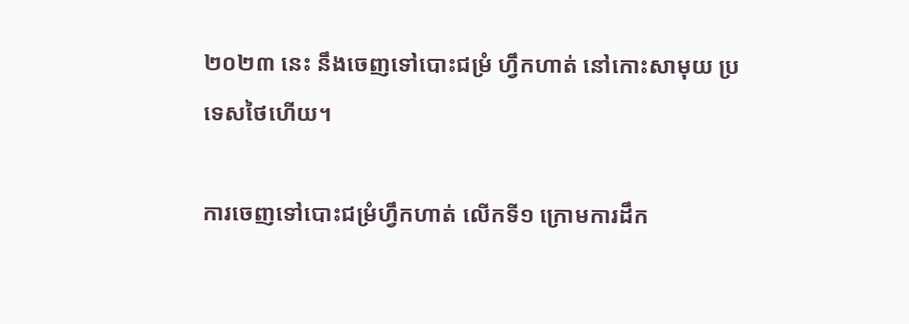២០២៣ នេះ នឹងចេញទៅបោះជម្រំ ហ្វឹកហាត់ នៅកោះសាមុយ ប្រទេសថៃហើយ។

ការចេញទៅបោះជម្រំហ្វឹកហាត់ លើកទី១ ក្រោមការដឹក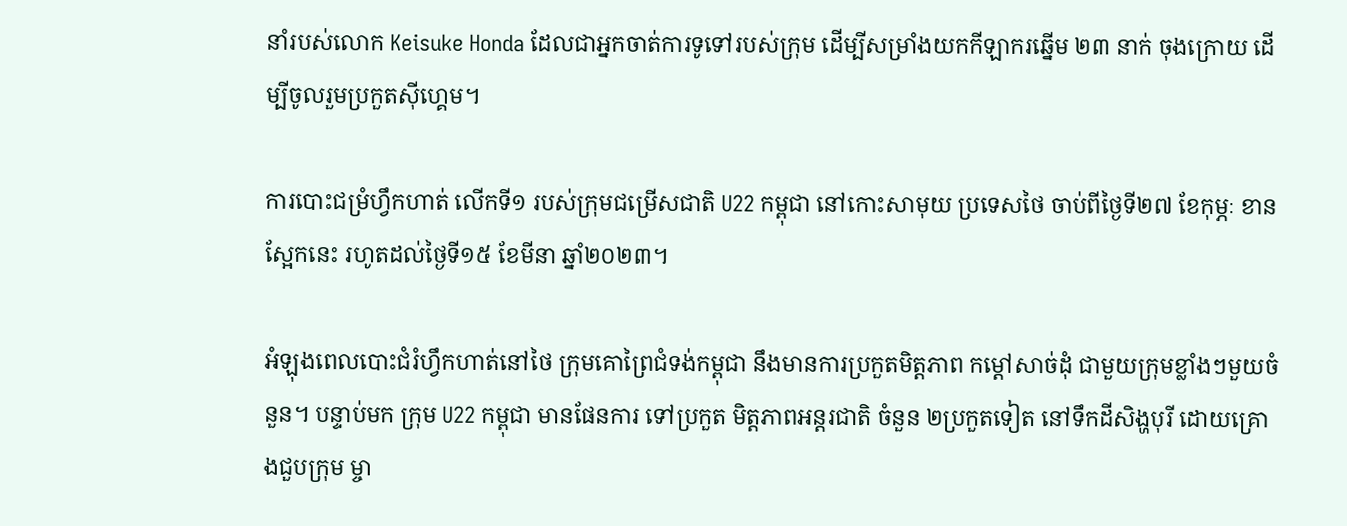នាំរបស់លោក Keisuke Honda ដែលជាអ្នកចាត់ការទូទៅរបស់ក្រុម ដើម្បីសម្រាំងយកកីឡាករឆ្នើម ២៣ នាក់ ចុងក្រោយ ដើម្បីចូលរួមប្រកួតស៊ីហ្គេម។

ការបោះជម្រំហ្វឹកហាត់ លើកទី១ របស់ក្រុមជម្រើសជាតិ U22 កម្ពុជា នៅកោះសាមុយ ប្រទេសថៃ ចាប់ពីថ្ងៃទី២៧ ខែកុម្ភៈ ខានស្អែកនេះ រហូតដល់ថ្ងៃទី១៥ ខែមីនា ឆ្នាំ២០២៣។

អំឡុងពេលបោះជំរំហ្វឹកហាត់នៅថៃ ក្រុមគោព្រៃជំទង់កម្ពុជា នឹងមានការប្រកួតមិត្តភាព កម្ដៅសាច់ដុំ ជាមួយក្រុមខ្លាំងៗមួយចំនួន។ បន្ទាប់មក ក្រុម U22 កម្ពុជា មានផែនការ ទៅប្រកួត មិត្តភាពអន្ដរជាតិ ចំនួន ២ប្រកួតទៀត នៅទឹកដីសិង្ហបុរី ដោយគ្រោងជួបក្រុម ម្ចា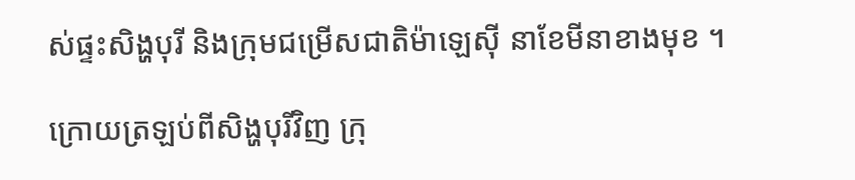ស់ផ្ទះសិង្ហបុរី និងក្រុមជម្រើសជាតិម៉ាឡេស៊ី នាខែមីនាខាងមុខ ។

ក្រោយត្រឡប់ពីសិង្ហបុរីវិញ ក្រុ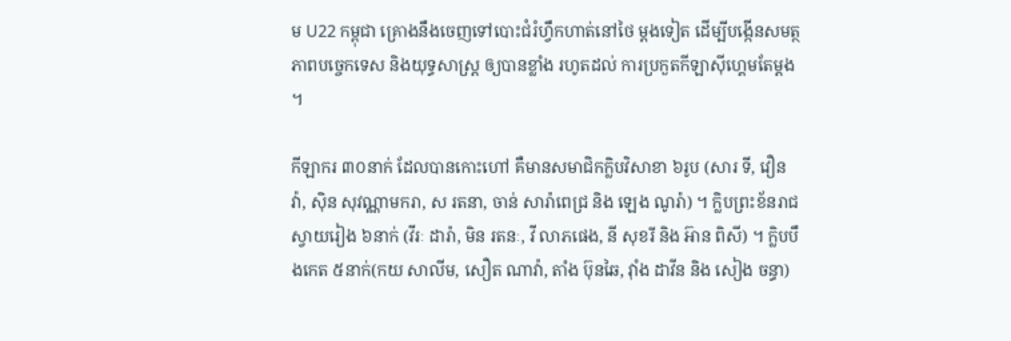ម U22 កម្ពុជា គ្រោងនឹងចេញទៅបោះជំរំហ្វឹកហាត់នៅថៃ ម្ដងទៀត ដើម្បីបង្កើនសមត្ថភាពបច្ចេកទេស និងយុទ្ធសាស្ដ្រ ឲ្យបានខ្លាំង រហូតដល់ ការប្រកួតកីឡាស៊ីហ្គេមតែម្ដង ។

កីឡាករ ៣០នាក់ ដែលបានកោះហៅ គឺមានសមាជិកក្លិបវិសាខា ៦រូប (សារ ទី, វឿន វ៉ា, ស៊ិន សុវណ្ណាមករា, ស រតនា, ចាន់ សារ៉ាពេជ្រ និង ឡេង ណូរ៉ា) ។ ក្លិបព្រះខ័នរាជ ស្វាយរៀង ៦នាក់ (វីរៈ ដារ៉ា, មិន រតនៈ, វី លាភផេង, នី សុខរី និង អ៊ាន ពិសី) ។ ក្លិបបឹងកេត ៥នាក់(កយ សាលីម, សឿត ណាវ៉ា, តាំង ប៊ុនឆៃ, វ៉ាំង ដាវីន និង សៀង ចន្ធា)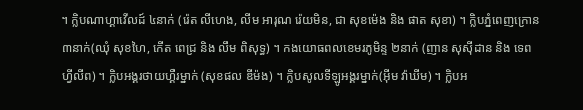។ ក្លិបណាហ្គាវើលដ៍ ៤នាក់ (រ៉េត លីហេង, លីម អារុណ រ៉េយមិន, ជា សុខម៉េង និង ផាត សុខា) ។ ក្លិបភ្នំពេញក្រោន ៣នាក់(ឈុំ សុខហៃ, កើត ពេជ្រ និង លឹម ពិសុទ្ធ) ។ កងយោធពលខេមរភូមិន្ទ ២នាក់ (ញាន សុស៊ីដាន និង ទេព ហ្វីលីព) ។ ក្លិបអង្គរថាយហ្គឺរម្នាក់ (សុខផល ឌីម៉ង) ។ ក្លិបសូលទីឡូអង្គរម្នាក់(អ៊ីម វ៉ាឃីម) ។ ក្លិបអ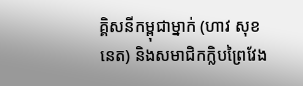គ្គិសនីកម្ពុជាម្នាក់ (ហាវ សុខនេត) និងសមាជិកក្លិបព្រៃវែង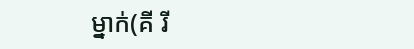ម្នាក់(គី រី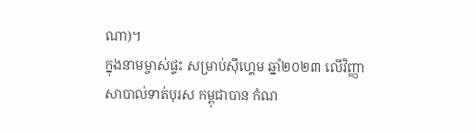ណា)។
ក្នុងនាមម្ចាស់ផ្ទះ សម្រាប់ស៊ីហ្គេម ឆ្នាំ២០២៣ លើវិញ្ញាសាបាល់ទាត់បុរស កម្ពុជាបាន កំណ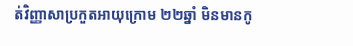ត់វិញ្ញាសាប្រកួតអាយុក្រោម ២២ឆ្នាំ មិនមានកូ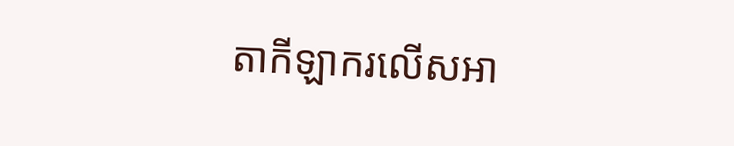តាកីឡាករលើសអា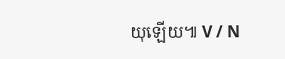យុឡើយ៕ V / N